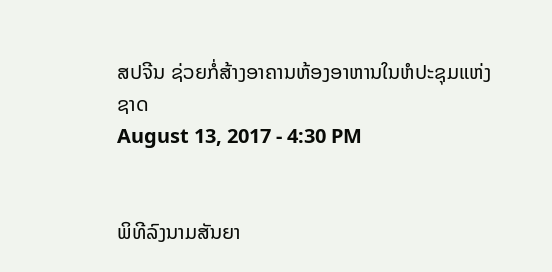ສປຈີນ ຊ່ວຍກໍ່ສ້າງອາຄານຫ້ອງອາຫານໃນຫໍປະຊຸມແຫ່ງຊາດ
August 13, 2017 - 4:30 PM


ພິທີລົງນາມສັນຍາ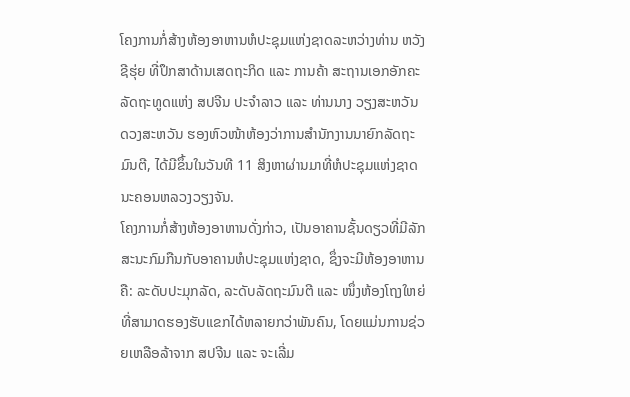ໂຄງການກໍ່ສ້າງຫ້ອງອາຫານຫໍປະຊຸມແຫ່ງຊາດລະຫວ່າງທ່ານ ຫວັງ ຊີຮຸ່ຍ ທີ່ປຶກສາດ້ານເສດຖະກິດ ແລະ ການຄ້າ ສະຖານເອກອັກຄະລັດຖະທູດແຫ່ງ ສປຈີນ ປະຈຳລາວ ແລະ ທ່ານນາງ ວຽງສະຫວັນ ດວງສະຫວັນ ຮອງຫົວໜ້າຫ້ອງວ່າການສຳນັກງານນາຍົກລັດຖະມົນຕີ, ໄດ້ມີຂຶ້ນໃນວັນທີ 11 ສິງຫາຜ່ານມາທີ່ຫໍປະຊຸມແຫ່ງຊາດນະຄອນຫລວງວຽງຈັນ.
ໂຄງການກໍ່ສ້າງຫ້ອງອາຫານດັ່ງກ່າວ, ເປັນອາຄານຊັ້ນດຽວທີ່ມີລັກສະນະກົມກືນກັບອາຄານຫໍປະຊຸມແຫ່ງຊາດ, ຊຶ່ງຈະມີຫ້ອງອາຫານຄື: ລະດັບປະມຸກລັດ, ລະດັບລັດຖະມົນຕີ ແລະ ໜຶ່ງຫ້ອງໂຖງໃຫຍ່ທີ່ສາມາດຮອງຮັບແຂກໄດ້ຫລາຍກວ່າພັນຄົນ, ໂດຍແມ່ນການຊ່ວຍເຫລືອລ້າຈາກ ສປຈີນ ແລະ ຈະເລີ່ມ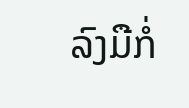ລົງມືກໍ່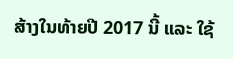ສ້າງໃນທ້າຍປີ 2017 ນີ້ ແລະ ໃຊ້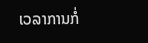ເວລາການກໍ່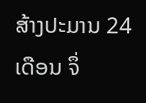ສ້າງປະມານ 24 ເດືອນ ຈຶ່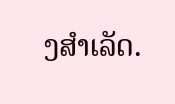ງສຳເລັດ.